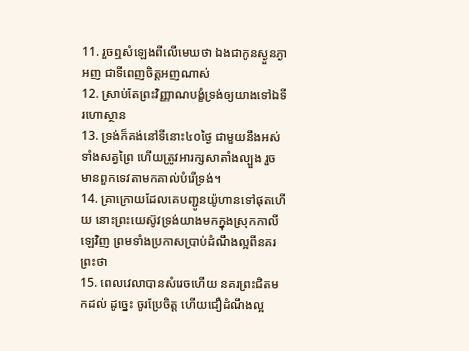11. រួចឮសំឡេងពីលើមេឃថា ឯងជាកូនស្ងួនភ្ងាអញ ជាទីពេញចិត្តអញណាស់
12. ស្រាប់តែព្រះវិញ្ញាណបង្ខំទ្រង់ឲ្យយាងទៅឯទីរហោស្ថាន
13. ទ្រង់ក៏គង់នៅទីនោះ៤០ថ្ងៃ ជាមួយនឹងអស់ទាំងសត្វព្រៃ ហើយត្រូវអារក្សសាតាំងល្បួង រួចមានពួកទេវតាមកគាល់បំរើទ្រង់។
14. គ្រាក្រោយដែលគេបញ្ជូនយ៉ូហានទៅផុតហើយ នោះព្រះយេស៊ូវទ្រង់យាងមកក្នុងស្រុកកាលីឡេវិញ ព្រមទាំងប្រកាសប្រាប់ដំណឹងល្អពីនគរព្រះថា
15. ពេលវេលាបានសំរេចហើយ នគរព្រះជិតមកដល់ ដូច្នេះ ចូរប្រែចិត្ត ហើយជឿដំណឹងល្អ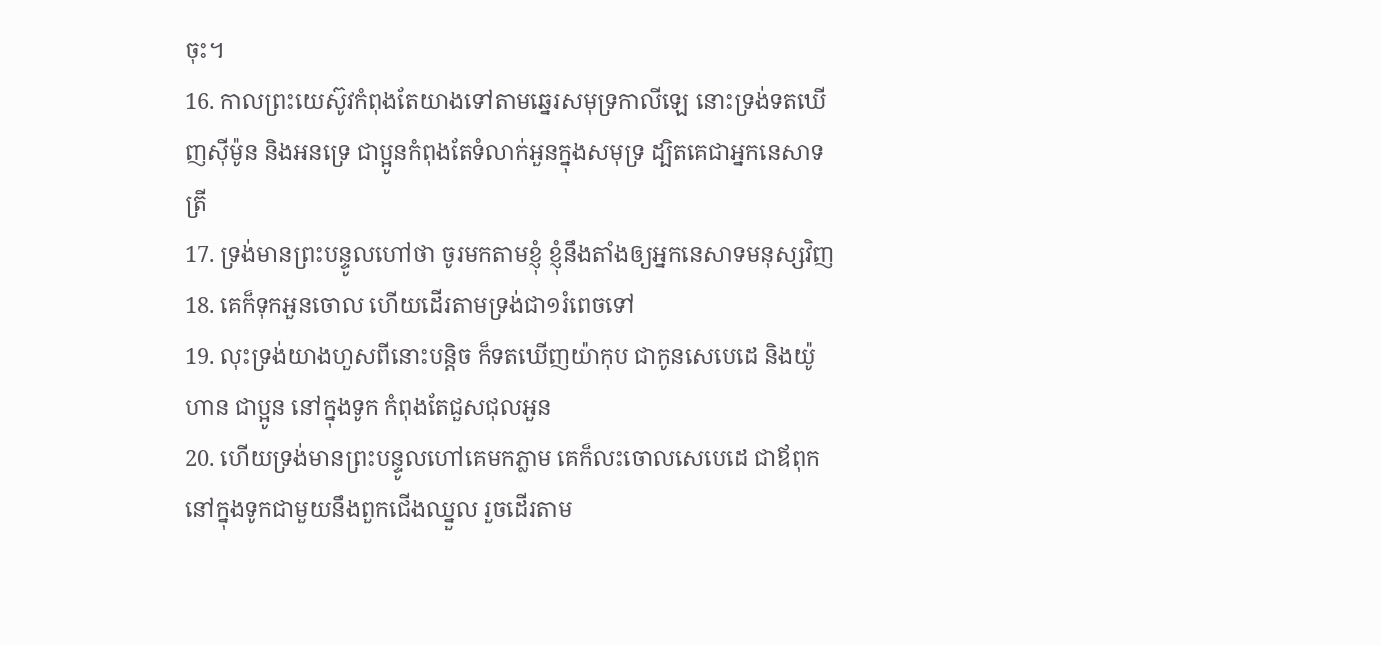ចុះ។
16. កាលព្រះយេស៊ូវកំពុងតែយាងទៅតាមឆ្នេរសមុទ្រកាលីឡេ នោះទ្រង់ទតឃើញស៊ីម៉ូន និងអនទ្រេ ជាប្អូនកំពុងតែទំលាក់អួនក្នុងសមុទ្រ ដ្បិតគេជាអ្នកនេសាទត្រី
17. ទ្រង់មានព្រះបន្ទូលហៅថា ចូរមកតាមខ្ញុំ ខ្ញុំនឹងតាំងឲ្យអ្នកនេសាទមនុស្សវិញ
18. គេក៏ទុកអួនចោល ហើយដើរតាមទ្រង់ជា១រំពេចទៅ
19. លុះទ្រង់យាងហួសពីនោះបន្តិច ក៏ទតឃើញយ៉ាកុប ជាកូនសេបេដេ និងយ៉ូហាន ជាប្អូន នៅក្នុងទូក កំពុងតែជួសជុលអួន
20. ហើយទ្រង់មានព្រះបន្ទូលហៅគេមកភ្លាម គេក៏លះចោលសេបេដេ ជាឪពុក នៅក្នុងទូកជាមួយនឹងពួកជើងឈ្នួល រួចដើរតាម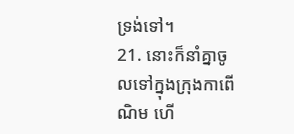ទ្រង់ទៅ។
21. នោះក៏នាំគ្នាចូលទៅក្នុងក្រុងកាពើណិម ហើ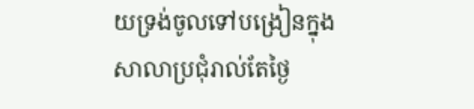យទ្រង់ចូលទៅបង្រៀនក្នុងសាលាប្រជុំរាល់តែថ្ងៃ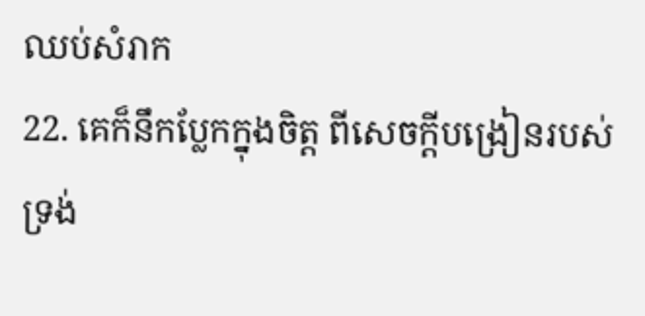ឈប់សំរាក
22. គេក៏នឹកប្លែកក្នុងចិត្ត ពីសេចក្តីបង្រៀនរបស់ទ្រង់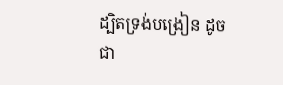ដ្បិតទ្រង់បង្រៀន ដូចជា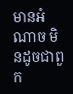មានអំណាច មិនដូចជាពួក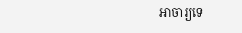អាចារ្យទេ